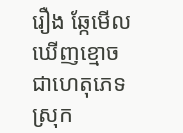រឿង ឆ្កែមើលឃើញខ្មោច
ជាហេតុភេទស្រុក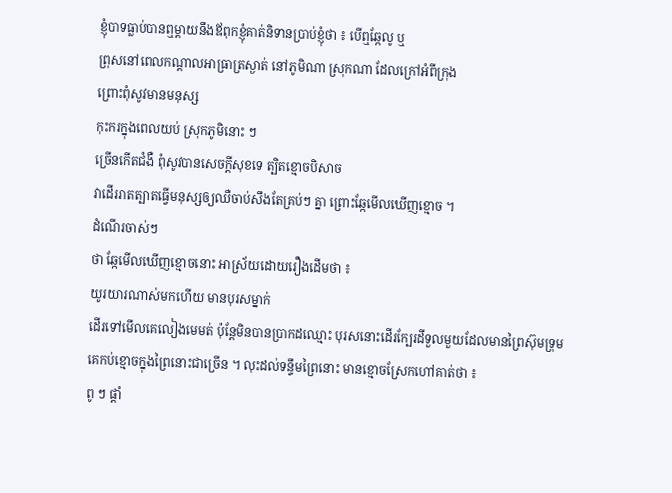ខ្ញុំបាទធ្លាប់បានឮម្ដាយនឹងឪពុកខ្ញុំគាត់និទានប្រាប់ខ្ញុំថា ៖ បើឮឆ្កែលូ ឬ
ព្រុសនៅពេលកណ្ដាលអាធ្រាត្រស្ងាត់ នៅភូមិណា ស្រុកណា ដែលក្រៅអំពីក្រុង
ព្រោះពុំសូវមានមនុស្ស
កុះករក្នុងពេលយប់ ស្រុកភូមិនោះ ៗ
ច្រើនកើតជំងឺ ពុំសូវបានសេចក្ដីសុខទេ ត្បិតខ្មោចបិសាច
វាដើររាតត្បាតធ្វើមនុស្សឲ្យឈឺចាប់សឹងតែគ្រប់ៗ គ្នា ព្រោះឆ្កែមើលឃើញខ្មោច ។
ដំណើរចាស់ៗ
ថា ឆ្កែមើលឃើញខ្មោចនោះ អាស្រ័យដោយរឿងដើមថា ៖
យូរយារណាស់មកហើយ មានបុរសម្នាក់
ដើរទៅមើលគេលៀងមេមត់ ប៉ុន្តែមិនបានប្រាកដឈ្មោះ បុរសនោះដើរក្បែរដីទួលមួយដែលមានព្រៃស៊ុមទ្រុម
គេកប់ខ្មោចក្នុងព្រៃនោះជាច្រើន ។ លុះដល់ទន្ទឹមព្រៃនោះ មានខ្មោចស្រែកហៅគាត់ថា ៖
ពូ ៗ ផ្ដាំ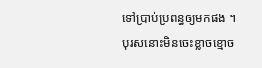ទៅប្រាប់ប្រពន្ធឲ្យមកផង ។
បុរសនោះមិនចេះខ្លាចខ្មោច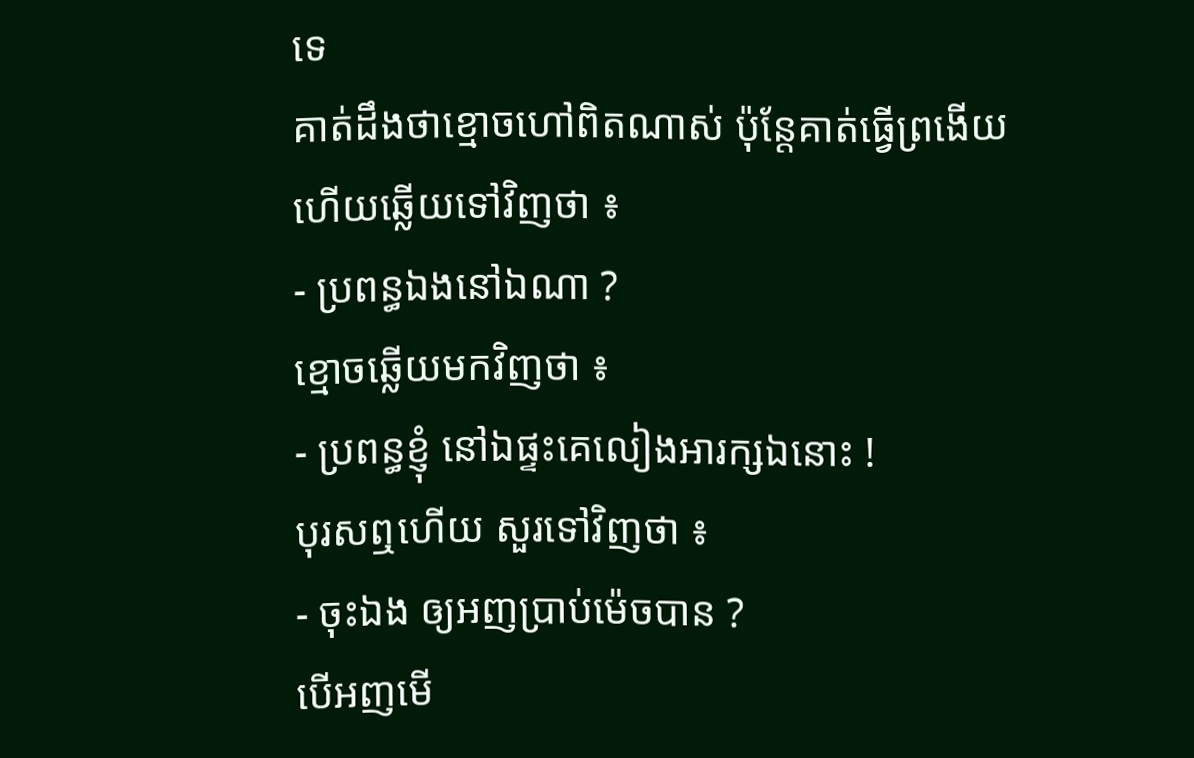ទេ
គាត់ដឹងថាខ្មោចហៅពិតណាស់ ប៉ុន្តែគាត់ធ្វើព្រងើយ ហើយឆ្លើយទៅវិញថា ៖
- ប្រពន្ធឯងនៅឯណា ?
ខ្មោចឆ្លើយមកវិញថា ៖
- ប្រពន្ធខ្ញុំ នៅឯផ្ទះគេលៀងអារក្សឯនោះ !
បុរសឮហើយ សួរទៅវិញថា ៖
- ចុះឯង ឲ្យអញប្រាប់ម៉េចបាន ?
បើអញមើ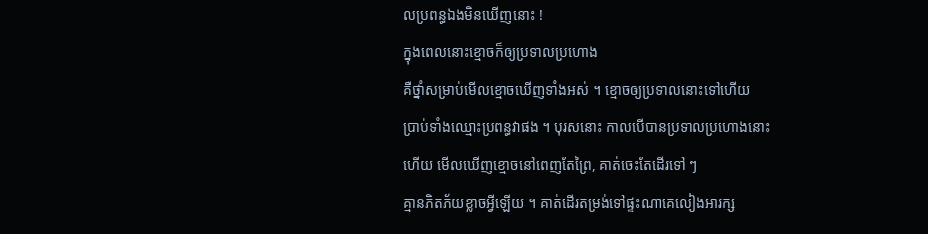លប្រពន្ធឯងមិនឃើញនោះ !
ក្នុងពេលនោះខ្មោចក៏ឲ្យប្រទាលប្រហោង
គឺថ្នាំសម្រាប់មើលខ្មោចឃើញទាំងអស់ ។ ខ្មោចឲ្យប្រទាលនោះទៅហើយ
ប្រាប់ទាំងឈ្មោះប្រពន្ធវាផង ។ បុរសនោះ កាលបើបានប្រទាលប្រហោងនោះ
ហើយ មើលឃើញខ្មោចនៅពេញតែព្រៃ, គាត់ចេះតែដើរទៅ ៗ
គ្មានភិតភ័យខ្លាចអ្វីឡើយ ។ គាត់ដើរតម្រង់ទៅផ្ទះណាគេលៀងអារក្ស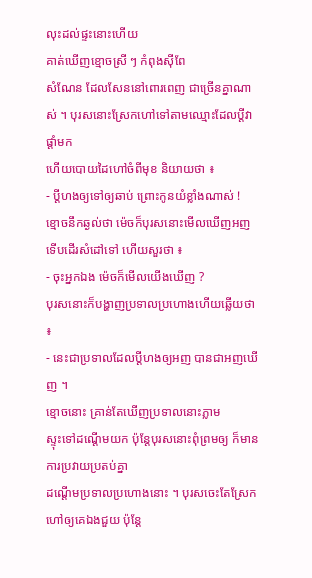លុះដល់ផ្ទះនោះហើយ
គាត់ឃើញខ្មោចស្រី ៗ កំពុងស៊ីពែ
សំណែន ដែលសែននៅពោរពេញ ជាច្រើនគ្នាណាស់ ។ បុរសនោះស្រែកហៅទៅតាមឈ្មោះដែលប្ដីវាផ្ដាំមក
ហើយបោយដៃហៅចំពីមុខ និយាយថា ៖
- ប្ដីហងឲ្យទៅឲ្យឆាប់ ព្រោះកូនយំខ្លាំងណាស់ !
ខ្មោចនឹកឆ្ងល់ថា ម៉េចក៏បុរសនោះមើលឃើញអញ
ទើបដើរសំដៅទៅ ហើយសួរថា ៖
- ចុះអ្នកឯង ម៉េចក៏មើលយើងឃើញ ?
បុរសនោះក៏បង្ហាញប្រទាលប្រហោងហើយឆ្លើយថា ៖
- នេះជាប្រទាលដែលប្ដីហងឲ្យអញ បានជាអញឃើញ ។
ខ្មោចនោះ គ្រាន់តែឃើញប្រទាលនោះភ្លាម
ស្ទុះទៅដណ្ដើមយក ប៉ុន្តែបុរសនោះពុំព្រមឲ្យ ក៏មានការប្រវាយប្រតប់គ្នា
ដណ្ដើមប្រទាលប្រហោងនោះ ។ បុរសចេះតែស្រែកហៅឲ្យគេឯងជួយ ប៉ុន្តែ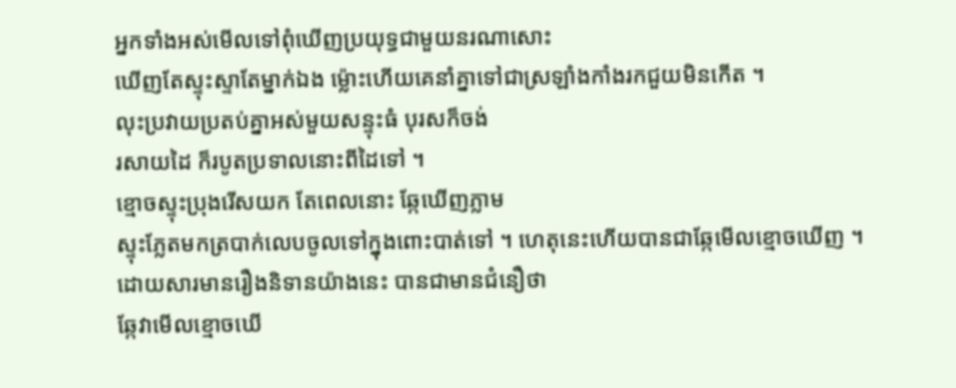អ្នកទាំងអស់មើលទៅពុំឃើញប្រយុទ្ធជាមួយនរណាសោះ
ឃើញតែស្ទុះស្ទាតែម្នាក់ឯង ម្ល៉ោះហើយគេនាំគ្នាទៅជាស្រឡាំងកាំងរកជួយមិនកើត ។
លុះប្រវាយប្រតប់គ្នាអស់មួយសន្ទុះធំ បុរសក៏ចង់
រសាយដៃ ក៏របូតប្រទាលនោះពីដៃទៅ ។
ខ្មោចស្ទុះប្រុងរើសយក តែពេលនោះ ឆ្កែឃើញភ្លាម
ស្ទុះភ្លែតមកត្របាក់លេបចូលទៅក្នុងពោះបាត់ទៅ ។ ហេតុនេះហើយបានជាឆ្កែមើលខ្មោចឃើញ ។
ដោយសារមានរឿងនិទានយ៉ាងនេះ បានជាមានជំនឿថា
ឆ្កែវាមើលខ្មោចឃើ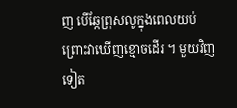ញ បើឆ្កែព្រុសលូក្នុងពេលយប់ ព្រោះវាឃើញខ្មោចដើរ ។ មួយវិញទៀត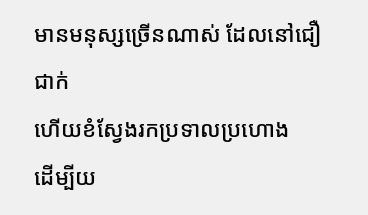មានមនុស្សច្រើនណាស់ ដែលនៅជឿជាក់
ហើយខំស្វែងរកប្រទាលប្រហោង
ដើម្បីយ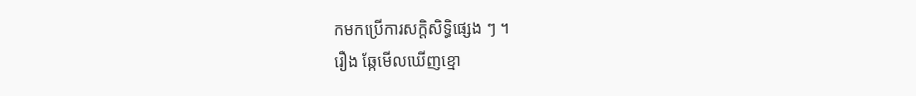កមកប្រើការសក្ដិសិទ្ធិផ្សេង ៗ ។
រឿង ឆ្កែមើលឃើញខ្មោ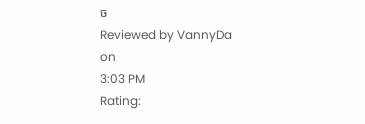ច
Reviewed by VannyDa
on
3:03 PM
Rating: